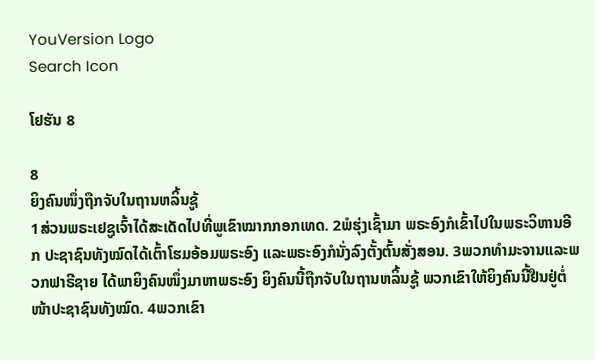YouVersion Logo
Search Icon

ໂຢຮັນ 8

8
ຍິງຄົນໜຶ່ງຖືກຈັບໃນຖານຫລິ້ນຊູ້
1ສ່ວນພຣະເຢຊູເຈົ້າໄດ້ສະເດັດໄປທີ່ພູເຂົາໝາກກອກເທດ. 2ພໍຮຸ່ງເຊົ້າມາ ພຣະອົງກໍເຂົ້າໄປໃນພຣະວິຫານອີກ ປະຊາຊົນທັງໝົດໄດ້ເຕົ້າໂຮມອ້ອມພຣະອົງ ແລະພຣະອົງກໍນັ່ງລົງຕັ້ງຕົ້ນສັ່ງສອນ. 3ພວກທຳມະຈານແລະພວກຟາຣີຊາຍ ໄດ້ພາຍິງຄົນໜຶ່ງມາຫາພຣະອົງ ຍິງຄົນນີ້ຖືກຈັບໃນຖານຫລິ້ນຊູ້ ພວກເຂົາໃຫ້ຍິງຄົນນີ້ຢືນຢູ່ຕໍ່ໜ້າປະຊາຊົນທັງໝົດ. 4ພວກເຂົາ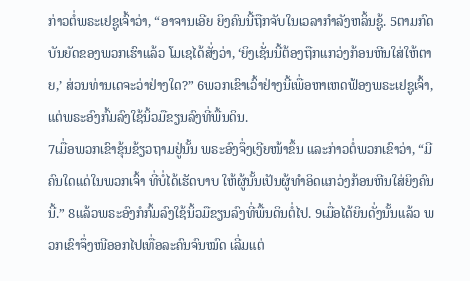ກ່າວຕໍ່ພຣະເຢຊູເຈົ້າວ່າ, “ອາຈານເອີຍ ຍິງຄົນນີ້ຖືກຈັບໃນເວລາກຳລັງຫລິ້ນຊູ້. 5ຕາມກົດບັນຍັດຂອງພວກເຮົາແລ້ວ ໂມເຊໄດ້ສັ່ງວ່າ, ‘ຍິງເຊັ່ນນີ້ຕ້ອງຖືກແກວ່ງກ້ອນຫີນໃສ່ໃຫ້ຕາຍ,’ ສ່ວນທ່ານເດຈະວ່າຢ່າງໃດ?” 6ພວກເຂົາເວົ້າຢ່າງນີ້ເພື່ອຫາເຫດຟ້ອງພຣະເຢຊູເຈົ້າ, ແຕ່ພຣະອົງກົ້ມລົງໃຊ້ນິ້ວມືຂຽນລົງທີ່ພື້ນດິນ.
7ເມື່ອພວກເຂົາຂຸ້ນຂ້ຽວຖາມຢູ່ນັ້ນ ພຣະອົງຈຶ່ງເງີຍໜ້າຂຶ້ນ ແລະກ່າວຕໍ່ພວກເຂົາວ່າ, “ມີຄົນໃດແດ່ໃນພວກເຈົ້າ ທີ່ບໍ່ໄດ້ເຮັດບາບ ໃຫ້ຜູ້ນັ້ນເປັນຜູ້ທຳອິດແກວ່ງກ້ອນຫີນໃສ່ຍິງຄົນນີ້.” 8ແລ້ວພຣະອົງກໍກົ້ມລົງໃຊ້ນິ້ວມືຂຽນລົງທີ່ພື້ນດິນຕໍ່ໄປ. 9ເມື່ອໄດ້ຍິນດັ່ງນັ້ນແລ້ວ ພວກເຂົາຈຶ່ງໜີອອກໄປເທື່ອລະຄົນຈົນໝົດ ເລີ່ມແຕ່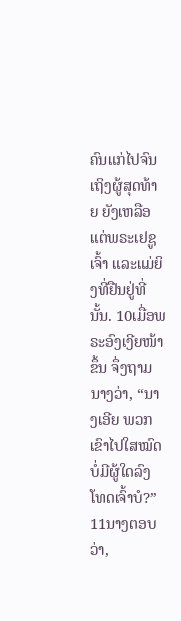ຄົນແກ່ໄປຈົນເຖິງຜູ້ສຸດທ້າຍ ຍັງເຫລືອແຕ່ພຣະເຢຊູເຈົ້າ ແລະແມ່ຍິງທີ່ຢືນຢູ່ທີ່ນັ້ນ. 10ເມື່ອພຣະອົງເງີຍໜ້າຂຶ້ນ ຈຶ່ງຖາມນາງວ່າ, “ນາງເອີຍ ພວກເຂົາໄປໃສໝົດ ບໍ່ມີຜູ້ໃດລົງໂທດເຈົ້າບໍ?”
11ນາງຕອບວ່າ,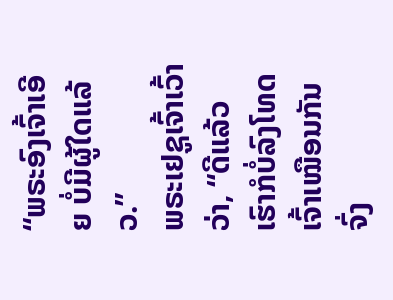“ພຣະອົງເຈົ້າເອີຍ ບໍ່ມີຜູ້ໃດແລ້ວ.”
ພຣະເຢຊູເຈົ້າເວົ້າວ່າ, “ດີແລ້ວ ເຮົາກໍບໍ່ລົງໂທດເຈົ້າເໝືອນກັນ ຈົ່ງ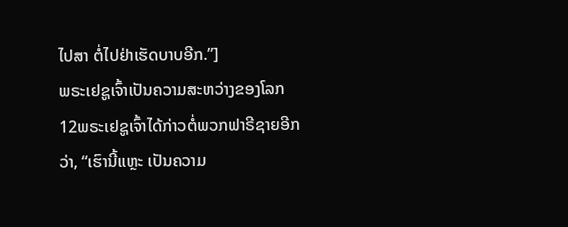ໄປສາ ຕໍ່ໄປຢ່າເຮັດບາບອີກ.”]
ພຣະເຢຊູເຈົ້າເປັນຄວາມສະຫວ່າງຂອງໂລກ
12ພຣະເຢຊູເຈົ້າໄດ້ກ່າວຕໍ່ພວກຟາຣີຊາຍອີກວ່າ, “ເຮົານີ້ແຫຼະ ເປັນຄວາມ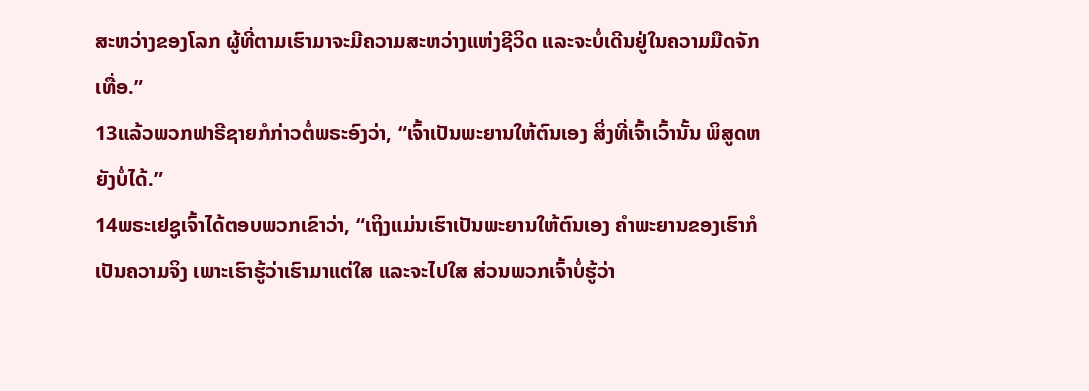ສະຫວ່າງຂອງໂລກ ຜູ້ທີ່ຕາມເຮົາມາຈະມີຄວາມສະຫວ່າງແຫ່ງຊີວິດ ແລະຈະບໍ່ເດີນຢູ່ໃນຄວາມມືດຈັກເທື່ອ.”
13ແລ້ວພວກຟາຣີຊາຍກໍກ່າວຕໍ່ພຣະອົງວ່າ, “ເຈົ້າເປັນພະຍານໃຫ້ຕົນເອງ ສິ່ງທີ່ເຈົ້າເວົ້ານັ້ນ ພິສູດຫຍັງບໍ່ໄດ້.”
14ພຣະເຢຊູເຈົ້າໄດ້ຕອບພວກເຂົາວ່າ, “ເຖິງແມ່ນເຮົາເປັນພະຍານໃຫ້ຕົນເອງ ຄຳພະຍານຂອງເຮົາກໍເປັນຄວາມຈິງ ເພາະເຮົາຮູ້ວ່າເຮົາມາແຕ່ໃສ ແລະຈະໄປໃສ ສ່ວນພວກເຈົ້າບໍ່ຮູ້ວ່າ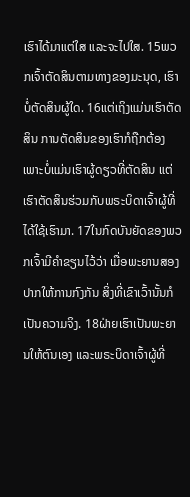ເຮົາໄດ້ມາແຕ່ໃສ ແລະຈະໄປໃສ. 15ພວກເຈົ້າຕັດສິນຕາມທາງຂອງມະນຸດ, ເຮົາບໍ່ຕັດສິນຜູ້ໃດ. 16ແຕ່ເຖິງແມ່ນເຮົາຕັດສິນ ການຕັດສິນຂອງເຮົາກໍຖືກຕ້ອງ ເພາະບໍ່ແມ່ນເຮົາຜູ້ດຽວທີ່ຕັດສິນ ແຕ່ເຮົາຕັດສິນຮ່ວມກັບພຣະບິດາເຈົ້າຜູ້ທີ່ໄດ້ໃຊ້ເຮົາມາ. 17ໃນກົດບັນຍັດຂອງພວກເຈົ້າມີຄຳຂຽນໄວ້ວ່າ ເມື່ອພະຍານສອງປາກໃຫ້ການກົງກັນ ສິ່ງທີ່ເຂົາເວົ້ານັ້ນກໍເປັນຄວາມຈິງ. 18ຝ່າຍເຮົາເປັນພະຍານໃຫ້ຕົນເອງ ແລະພຣະບິດາເຈົ້າຜູ້ທີ່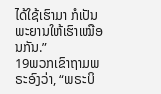ໄດ້ໃຊ້ເຮົາມາ ກໍເປັນພະຍານໃຫ້ເຮົາເໝືອນກັນ.”
19ພວກເຂົາຖາມພຣະອົງວ່າ, “ພຣະບິ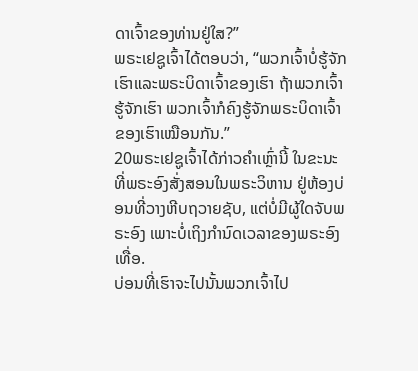ດາເຈົ້າຂອງທ່ານຢູ່ໃສ?”
ພຣະເຢຊູເຈົ້າໄດ້ຕອບວ່າ, “ພວກເຈົ້າບໍ່ຮູ້ຈັກເຮົາແລະພຣະບິດາເຈົ້າຂອງເຮົາ ຖ້າພວກເຈົ້າຮູ້ຈັກເຮົາ ພວກເຈົ້າກໍຄົງຮູ້ຈັກພຣະບິດາເຈົ້າຂອງເຮົາເໝືອນກັນ.”
20ພຣະເຢຊູເຈົ້າໄດ້ກ່າວຄຳເຫຼົ່ານີ້ ໃນຂະນະທີ່ພຣະອົງສັ່ງສອນໃນພຣະວິຫານ ຢູ່ຫ້ອງບ່ອນທີ່ວາງຫີບຖວາຍຊັບ, ແຕ່ບໍ່ມີຜູ້ໃດຈັບພຣະອົງ ເພາະບໍ່ເຖິງກຳນົດເວລາຂອງພຣະອົງເທື່ອ.
ບ່ອນທີ່ເຮົາຈະໄປນັ້ນພວກເຈົ້າໄປ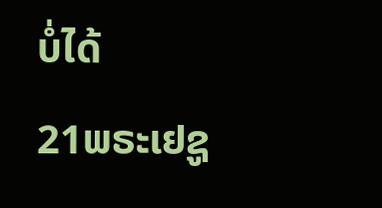ບໍ່ໄດ້
21ພຣະເຢຊູ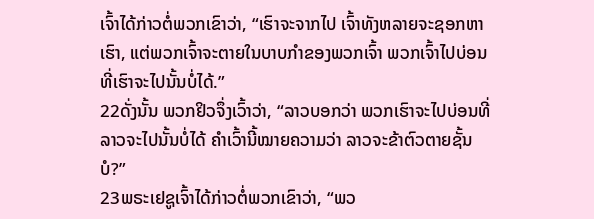ເຈົ້າໄດ້ກ່າວຕໍ່ພວກເຂົາວ່າ, “ເຮົາຈະຈາກໄປ ເຈົ້າທັງຫລາຍຈະຊອກຫາເຮົາ, ແຕ່ພວກເຈົ້າຈະຕາຍໃນບາບກຳຂອງພວກເຈົ້າ ພວກເຈົ້າໄປບ່ອນທີ່ເຮົາຈະໄປນັ້ນບໍ່ໄດ້.”
22ດັ່ງນັ້ນ ພວກຢິວຈຶ່ງເວົ້າວ່າ, “ລາວບອກວ່າ ພວກເຮົາຈະໄປບ່ອນທີ່ລາວຈະໄປນັ້ນບໍ່ໄດ້ ຄຳເວົ້ານີ້ໝາຍຄວາມວ່າ ລາວຈະຂ້າຕົວຕາຍຊັ້ນບໍ?”
23ພຣະເຢຊູເຈົ້າໄດ້ກ່າວຕໍ່ພວກເຂົາວ່າ, “ພວ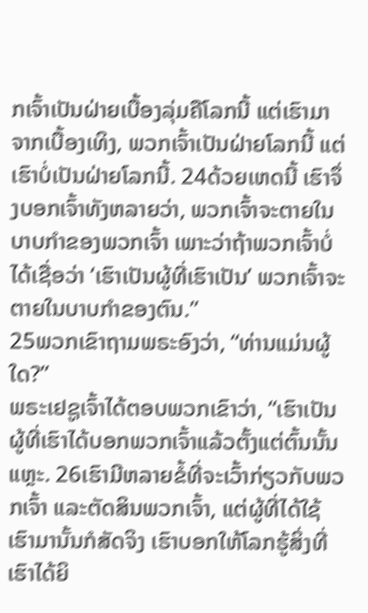ກເຈົ້າເປັນຝ່າຍເບື້ອງລຸ່ມຄືໂລກນີ້ ແຕ່ເຮົາມາຈາກເບື້ອງເທິງ, ພວກເຈົ້າເປັນຝ່າຍໂລກນີ້ ແຕ່ເຮົາບໍ່ເປັນຝ່າຍໂລກນີ້. 24ດ້ວຍເຫດນີ້ ເຮົາຈຶ່ງບອກເຈົ້າທັງຫລາຍວ່າ, ພວກເຈົ້າຈະຕາຍໃນບາບກຳຂອງພວກເຈົ້າ ເພາະວ່າຖ້າພວກເຈົ້າບໍ່ໄດ້ເຊື່ອວ່າ ‘ເຮົາເປັນຜູ້ທີ່ເຮົາເປັນ’ ພວກເຈົ້າຈະຕາຍໃນບາບກຳຂອງຕົນ.”
25ພວກເຂົາຖາມພຣະອົງວ່າ, “ທ່ານແມ່ນຜູ້ໃດ?”
ພຣະເຢຊູເຈົ້າໄດ້ຕອບພວກເຂົາວ່າ, “ເຮົາເປັນຜູ້ທີ່ເຮົາໄດ້ບອກພວກເຈົ້າແລ້ວຕັ້ງແຕ່ຕົ້ນນັ້ນແຫຼະ. 26ເຮົາມີຫລາຍຂໍ້ທີ່ຈະເວົ້າກ່ຽວກັບພວກເຈົ້າ ແລະຕັດສິນພວກເຈົ້າ, ແຕ່ຜູ້ທີ່ໄດ້ໃຊ້ເຮົາມານັ້ນກໍສັດຈິງ ເຮົາບອກໃຫ້ໂລກຮູ້ສິ່ງທີ່ເຮົາໄດ້ຍິ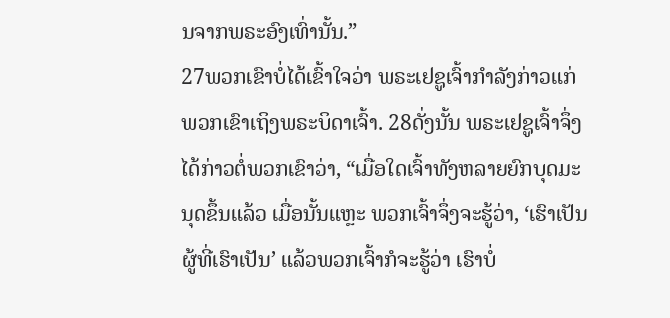ນຈາກພຣະອົງເທົ່ານັ້ນ.”
27ພວກເຂົາບໍ່ໄດ້ເຂົ້າໃຈວ່າ ພຣະເຢຊູເຈົ້າກຳລັງກ່າວແກ່ພວກເຂົາເຖິງພຣະບິດາເຈົ້າ. 28ດັ່ງນັ້ນ ພຣະເຢຊູເຈົ້າຈຶ່ງໄດ້ກ່າວຕໍ່ພວກເຂົາວ່າ, “ເມື່ອໃດເຈົ້າທັງຫລາຍຍົກບຸດມະນຸດຂຶ້ນແລ້ວ ເມື່ອນັ້ນແຫຼະ ພວກເຈົ້າຈຶ່ງຈະຮູ້ວ່າ, ‘ເຮົາເປັນຜູ້ທີ່ເຮົາເປັນ’ ແລ້ວພວກເຈົ້າກໍຈະຮູ້ວ່າ ເຮົາບໍ່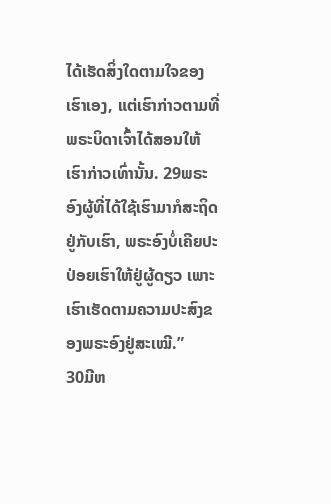ໄດ້ເຮັດສິ່ງໃດຕາມໃຈຂອງເຮົາເອງ, ແຕ່ເຮົາກ່າວຕາມທີ່ພຣະບິດາເຈົ້າໄດ້ສອນໃຫ້ເຮົາກ່າວເທົ່ານັ້ນ. 29ພຣະອົງຜູ້ທີ່ໄດ້ໃຊ້ເຮົາມາກໍສະຖິດຢູ່ກັບເຮົາ, ພຣະອົງບໍ່ເຄີຍປະປ່ອຍເຮົາໃຫ້ຢູ່ຜູ້ດຽວ ເພາະເຮົາເຮັດຕາມຄວາມປະສົງຂອງພຣະອົງຢູ່ສະເໝີ.”
30ມີຫ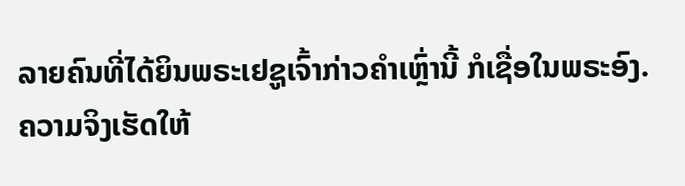ລາຍຄົນທີ່ໄດ້ຍິນພຣະເຢຊູເຈົ້າກ່າວຄຳເຫຼົ່ານີ້ ກໍເຊື່ອໃນພຣະອົງ.
ຄວາມຈິງເຮັດໃຫ້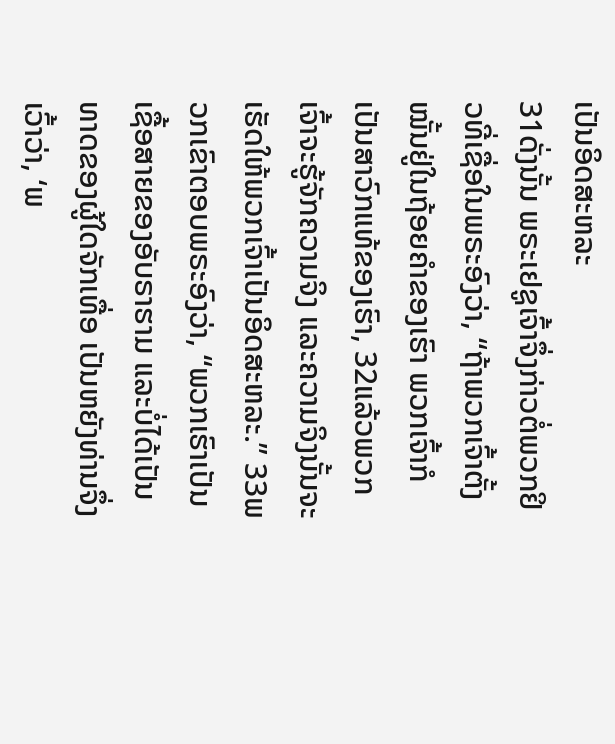ເປັນອິດສະຫລະ
31ດັ່ງນັ້ນ ພຣະເຢຊູເຈົ້າຈຶ່ງກ່າວຕໍ່ພວກຢິວທີ່ເຊື່ອໃນພຣະອົງວ່າ, “ຖ້າພວກເຈົ້າຕັ້ງໝັ້ນຢູ່ໃນຖ້ອຍຄຳຂອງເຮົາ ພວກເຈົ້າກໍເປັນສາວົກແທ້ຂອງເຮົາ, 32ແລ້ວພວກເຈົ້າຈະຮູ້ຈັກຄວາມຈິງ ແລະຄວາມຈິງນັ້ນຈະເຮັດໃຫ້ພວກເຈົ້າເປັນອິດສະຫລະ.” 33ພວກເຂົາຕອບພຣະອົງວ່າ, “ພວກເຮົາເປັນເຊື້ອສາຍຂອງອັບຣາຮາມ ແລະບໍ່ໄດ້ເປັນທາດຂອງຜູ້ໃດຈັກເທື່ອ ເປັນຫຍັງທ່ານຈຶ່ງເວົ້າວ່າ, ‘ພ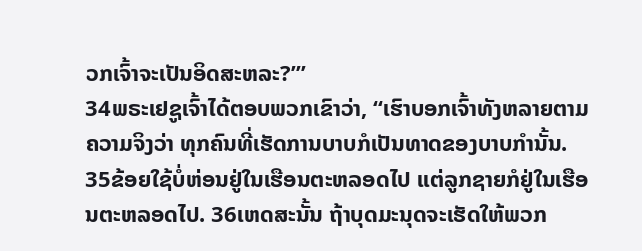ວກເຈົ້າຈະເປັນອິດສະຫລະ?”’
34ພຣະເຢຊູເຈົ້າໄດ້ຕອບພວກເຂົາວ່າ, “ເຮົາບອກເຈົ້າທັງຫລາຍຕາມຄວາມຈິງວ່າ ທຸກຄົນທີ່ເຮັດການບາບກໍເປັນທາດຂອງບາບກຳນັ້ນ. 35ຂ້ອຍໃຊ້ບໍ່ຫ່ອນຢູ່ໃນເຮືອນຕະຫລອດໄປ ແຕ່ລູກຊາຍກໍຢູ່ໃນເຮືອນຕະຫລອດໄປ. 36ເຫດສະນັ້ນ ຖ້າບຸດມະນຸດຈະເຮັດໃຫ້ພວກ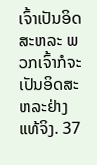ເຈົ້າເປັນອິດສະຫລະ ພວກເຈົ້າກໍຈະເປັນອິດສະຫລະຢ່າງແທ້ຈິງ. 37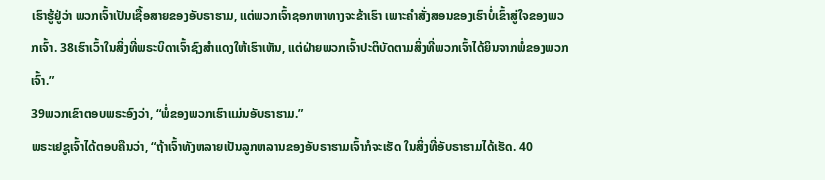ເຮົາຮູ້ຢູ່ວ່າ ພວກເຈົ້າເປັນເຊື້ອສາຍຂອງອັບຣາຮາມ, ແຕ່ພວກເຈົ້າຊອກຫາທາງຈະຂ້າເຮົາ ເພາະຄຳສັ່ງສອນຂອງເຮົາບໍ່ເຂົ້າສູ່ໃຈຂອງພວກເຈົ້າ. 38ເຮົາເວົ້າໃນສິ່ງທີ່ພຣະບິດາເຈົ້າຊົງສຳແດງໃຫ້ເຮົາເຫັນ, ແຕ່ຝ່າຍພວກເຈົ້າປະຕິບັດຕາມສິ່ງທີ່ພວກເຈົ້າໄດ້ຍິນຈາກພໍ່ຂອງພວກເຈົ້າ.”
39ພວກເຂົາຕອບພຣະອົງວ່າ, “ພໍ່ຂອງພວກເຮົາແມ່ນອັບຣາຮາມ.”
ພຣະເຢຊູເຈົ້າໄດ້ຕອບຄືນວ່າ, “ຖ້າເຈົ້າທັງຫລາຍເປັນລູກຫລານຂອງອັບຣາຮາມເຈົ້າກໍຈະເຮັດ ໃນສິ່ງທີ່ອັບຣາຮາມໄດ້ເຮັດ. 40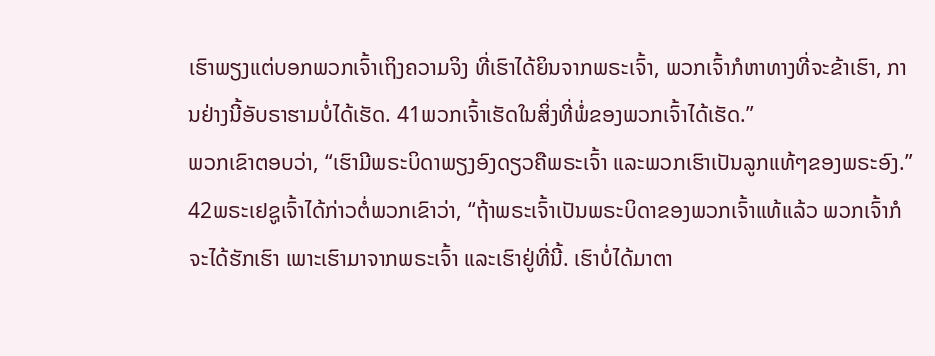ເຮົາພຽງແຕ່ບອກພວກເຈົ້າເຖິງຄວາມຈິງ ທີ່ເຮົາໄດ້ຍິນຈາກພຣະເຈົ້າ, ພວກເຈົ້າກໍຫາທາງທີ່ຈະຂ້າເຮົາ, ການຢ່າງນີ້ອັບຣາຮາມບໍ່ໄດ້ເຮັດ. 41ພວກເຈົ້າເຮັດໃນສິ່ງທີ່ພໍ່ຂອງພວກເຈົ້າໄດ້ເຮັດ.”
ພວກເຂົາຕອບວ່າ, “ເຮົາມີພຣະບິດາພຽງອົງດຽວຄືພຣະເຈົ້າ ແລະພວກເຮົາເປັນລູກແທ້ໆຂອງພຣະອົງ.”
42ພຣະເຢຊູເຈົ້າໄດ້ກ່າວຕໍ່ພວກເຂົາວ່າ, “ຖ້າພຣະເຈົ້າເປັນພຣະບິດາຂອງພວກເຈົ້າແທ້ແລ້ວ ພວກເຈົ້າກໍຈະໄດ້ຮັກເຮົາ ເພາະເຮົາມາຈາກພຣະເຈົ້າ ແລະເຮົາຢູ່ທີ່ນີ້. ເຮົາບໍ່ໄດ້ມາຕາ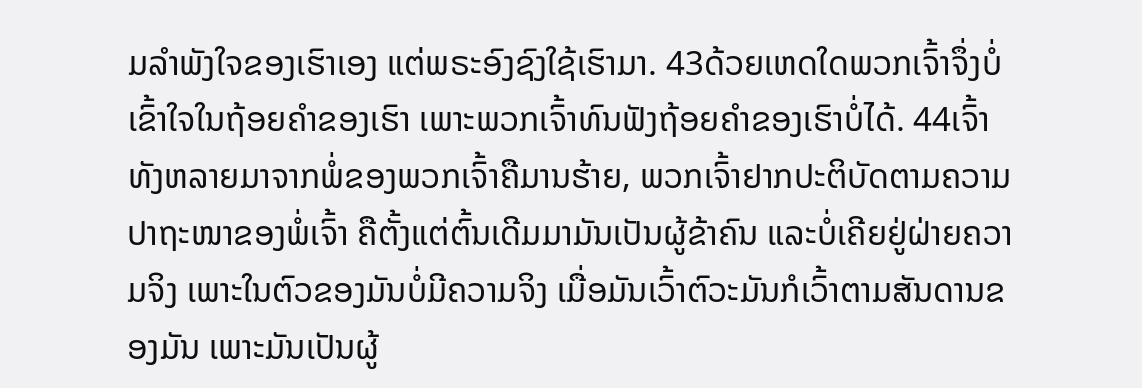ມລຳພັງໃຈຂອງເຮົາເອງ ແຕ່ພຣະອົງຊົງໃຊ້ເຮົາມາ. 43ດ້ວຍເຫດໃດພວກເຈົ້າຈຶ່ງບໍ່ເຂົ້າໃຈໃນຖ້ອຍຄຳຂອງເຮົາ ເພາະພວກເຈົ້າທົນຟັງຖ້ອຍຄຳຂອງເຮົາບໍ່ໄດ້. 44ເຈົ້າທັງຫລາຍມາຈາກພໍ່ຂອງພວກເຈົ້າຄືມານຮ້າຍ, ພວກເຈົ້າຢາກປະຕິບັດຕາມຄວາມປາຖະໜາຂອງພໍ່ເຈົ້າ ຄືຕັ້ງແຕ່ຕົ້ນເດີມມາມັນເປັນຜູ້ຂ້າຄົນ ແລະບໍ່ເຄີຍຢູ່ຝ່າຍຄວາມຈິງ ເພາະໃນຕົວຂອງມັນບໍ່ມີຄວາມຈິງ ເມື່ອມັນເວົ້າຕົວະມັນກໍເວົ້າຕາມສັນດານຂອງມັນ ເພາະມັນເປັນຜູ້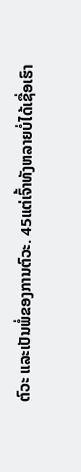ຕົວະ ແລະເປັນພໍ່ຂອງການຕົວະ. 45ແຕ່ເຈົ້າທັງຫລາຍບໍ່ໄດ້ເຊື່ອເຮົາ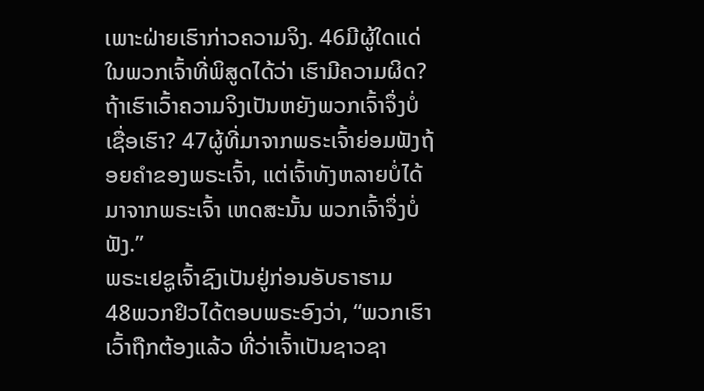ເພາະຝ່າຍເຮົາກ່າວຄວາມຈິງ. 46ມີຜູ້ໃດແດ່ໃນພວກເຈົ້າທີ່ພິສູດໄດ້ວ່າ ເຮົາມີຄວາມຜິດ? ຖ້າເຮົາເວົ້າຄວາມຈິງເປັນຫຍັງພວກເຈົ້າຈຶ່ງບໍ່ເຊື່ອເຮົາ? 47ຜູ້ທີ່ມາຈາກພຣະເຈົ້າຍ່ອມຟັງຖ້ອຍຄຳຂອງພຣະເຈົ້າ, ແຕ່ເຈົ້າທັງຫລາຍບໍ່ໄດ້ມາຈາກພຣະເຈົ້າ ເຫດສະນັ້ນ ພວກເຈົ້າຈຶ່ງບໍ່ຟັງ.”
ພຣະເຢຊູເຈົ້າຊົງເປັນຢູ່ກ່ອນອັບຣາຮາມ
48ພວກຢິວໄດ້ຕອບພຣະອົງວ່າ, “ພວກເຮົາເວົ້າຖືກຕ້ອງແລ້ວ ທີ່ວ່າເຈົ້າເປັນຊາວຊາ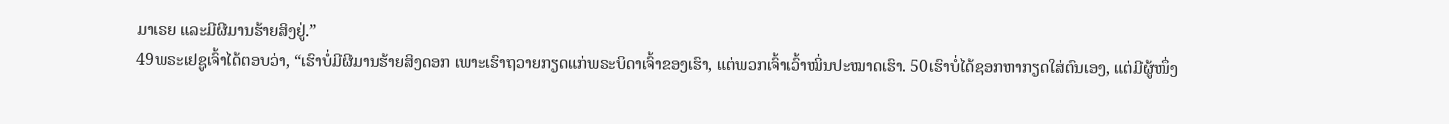ມາເຣຍ ແລະມີຜີມານຮ້າຍສິງຢູ່.”
49ພຣະເຢຊູເຈົ້າໄດ້ຕອບວ່າ, “ເຮົາບໍ່ມີຜີມານຮ້າຍສິງດອກ ເພາະເຮົາຖວາຍກຽດແກ່ພຣະບິດາເຈົ້າຂອງເຮົາ, ແຕ່ພວກເຈົ້າເວົ້າໝິ່ນປະໝາດເຮົາ. 50ເຮົາບໍ່ໄດ້ຊອກຫາກຽດໃສ່ຕົນເອງ, ແຕ່ມີຜູ້ໜຶ່ງ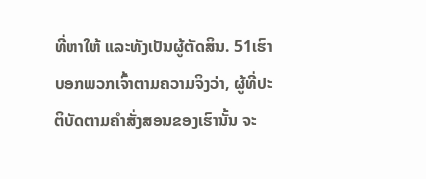ທີ່ຫາໃຫ້ ແລະທັງເປັນຜູ້ຕັດສິນ. 51ເຮົາບອກພວກເຈົ້າຕາມຄວາມຈິງວ່າ, ຜູ້ທີ່ປະຕິບັດຕາມຄຳສັ່ງສອນຂອງເຮົານັ້ນ ຈະ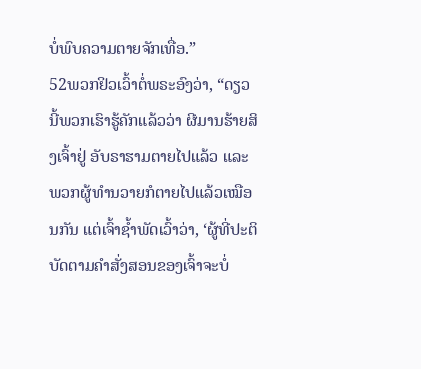ບໍ່ພົບຄວາມຕາຍຈັກເທື່ອ.”
52ພວກຢິວເວົ້າຕໍ່ພຣະອົງວ່າ, “ດຽວນີ້ພວກເຮົາຮູ້ຄັກແລ້ວວ່າ ຜີມານຮ້າຍສິງເຈົ້າຢູ່ ອັບຣາຮາມຕາຍໄປແລ້ວ ແລະພວກຜູ້ທຳນວາຍກໍຕາຍໄປແລ້ວເໝືອນກັນ ແຕ່ເຈົ້າຊໍ້າພັດເວົ້າວ່າ, ‘ຜູ້ທີ່ປະຕິບັດຕາມຄຳສັ່ງສອນຂອງເຈົ້າຈະບໍ່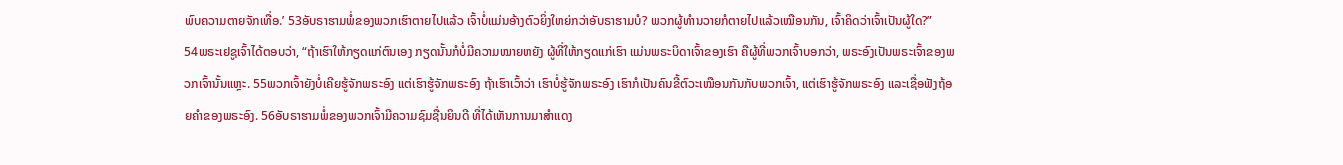ພົບຄວາມຕາຍຈັກເທື່ອ.’ 53ອັບຣາຮາມພໍ່ຂອງພວກເຮົາຕາຍໄປແລ້ວ ເຈົ້າບໍ່ແມ່ນອ້າງຕົວຍິ່ງໃຫຍ່ກວ່າອັບຣາຮາມບໍ? ພວກຜູ້ທຳນວາຍກໍຕາຍໄປແລ້ວເໝືອນກັນ, ເຈົ້າຄິດວ່າເຈົ້າເປັນຜູ້ໃດ?”
54ພຣະເຢຊູເຈົ້າໄດ້ຕອບວ່າ, “ຖ້າເຮົາໃຫ້ກຽດແກ່ຕົນເອງ ກຽດນັ້ນກໍບໍ່ມີຄວາມໝາຍຫຍັງ ຜູ້ທີ່ໃຫ້ກຽດແກ່ເຮົາ ແມ່ນພຣະບິດາເຈົ້າຂອງເຮົາ ຄືຜູ້ທີ່ພວກເຈົ້າບອກວ່າ, ພຣະອົງເປັນພຣະເຈົ້າຂອງພວກເຈົ້ານັ້ນແຫຼະ. 55ພວກເຈົ້າຍັງບໍ່ເຄີຍຮູ້ຈັກພຣະອົງ ແຕ່ເຮົາຮູ້ຈັກພຣະອົງ ຖ້າເຮົາເວົ້າວ່າ ເຮົາບໍ່ຮູ້ຈັກພຣະອົງ ເຮົາກໍເປັນຄົນຂີ້ຕົວະເໝືອນກັນກັບພວກເຈົ້າ, ແຕ່ເຮົາຮູ້ຈັກພຣະອົງ ແລະເຊື່ອຟັງຖ້ອຍຄຳຂອງພຣະອົງ. 56ອັບຣາຮາມພໍ່ຂອງພວກເຈົ້າມີຄວາມຊົມຊື່ນຍິນດີ ທີ່ໄດ້ເຫັນການມາສຳແດງ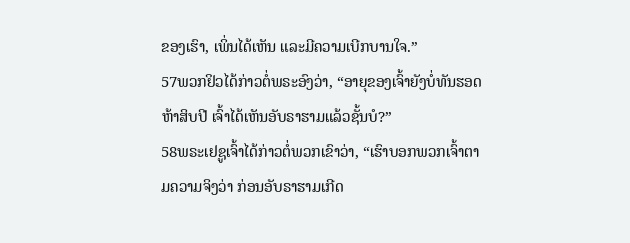ຂອງເຮົາ, ເພິ່ນໄດ້ເຫັນ ແລະມີຄວາມເບີກບານໃຈ.”
57ພວກຢິວໄດ້ກ່າວຕໍ່ພຣະອົງວ່າ, “ອາຍຸຂອງເຈົ້າຍັງບໍ່ທັນຮອດຫ້າສິບປີ ເຈົ້າໄດ້ເຫັນອັບຣາຮາມແລ້ວຊັ້ນບໍ?”
58ພຣະເຢຊູເຈົ້າໄດ້ກ່າວຕໍ່ພວກເຂົາວ່າ, “ເຮົາບອກພວກເຈົ້າຕາມຄວາມຈິງວ່າ ກ່ອນອັບຣາຮາມເກີດ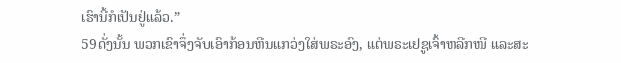ເຮົານີ້ກໍເປັນຢູ່ແລ້ວ.”
59ດັ່ງນັ້ນ ພວກເຂົາຈຶ່ງຈັບເອົາກ້ອນຫີນແກວ່ງໃສ່ພຣະອົງ, ແຕ່ພຣະເຢຊູເຈົ້າຫລີກໜີ ແລະສະ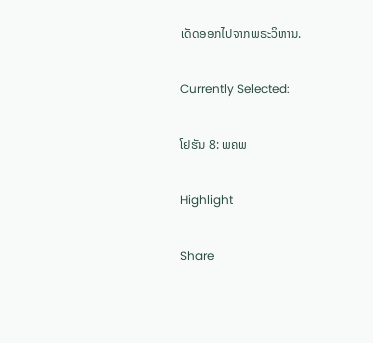ເດັດອອກໄປຈາກພຣະວິຫານ.

Currently Selected:

ໂຢຮັນ 8: ພຄພ

Highlight

Share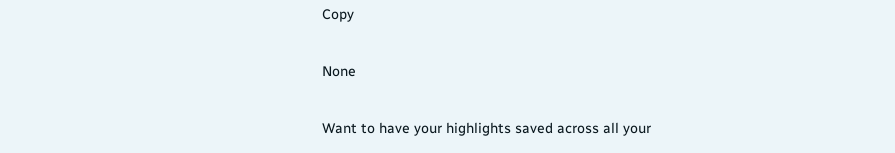Copy

None

Want to have your highlights saved across all your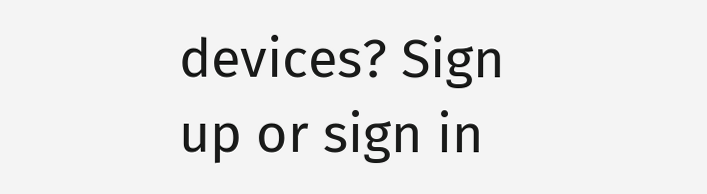devices? Sign up or sign in